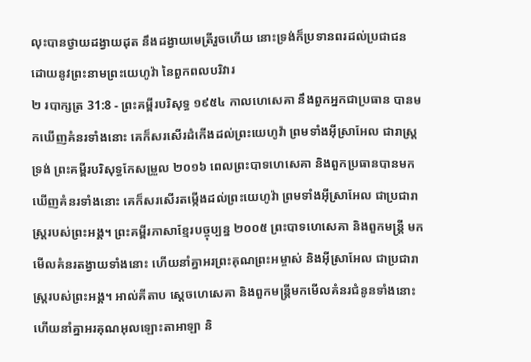លុះបានថ្វាយដង្វាយដុត នឹងដង្វាយមេត្រីរួចហើយ នោះទ្រង់ក៏ប្រទានពរដល់ប្រជាជន ដោយនូវព្រះនាមព្រះយេហូវ៉ា នៃពួកពលបរិវារ
២ របាក្សត្រ 31:8 - ព្រះគម្ពីរបរិសុទ្ធ ១៩៥៤ កាលហេសេគា នឹងពួកអ្នកជាប្រធាន បានមកឃើញគំនរទាំងនោះ គេក៏សរសើរដំកើងដល់ព្រះយេហូវ៉ា ព្រមទាំងអ៊ីស្រាអែល ជារាស្ត្រទ្រង់ ព្រះគម្ពីរបរិសុទ្ធកែសម្រួល ២០១៦ ពេលព្រះបាទហេសេគា និងពួកប្រធានបានមកឃើញគំនរទាំងនោះ គេក៏សរសើរតម្កើងដល់ព្រះយេហូវ៉ា ព្រមទាំងអ៊ីស្រាអែល ជាប្រជារាស្ត្ររបស់ព្រះអង្គ។ ព្រះគម្ពីរភាសាខ្មែរបច្ចុប្បន្ន ២០០៥ ព្រះបាទហេសេគា និងពួកមន្ត្រី មកមើលគំនរតង្វាយទាំងនោះ ហើយនាំគ្នាអរព្រះគុណព្រះអម្ចាស់ និងអ៊ីស្រាអែល ជាប្រជារាស្ត្ររបស់ព្រះអង្គ។ អាល់គីតាប ស្តេចហេសេគា និងពួកមន្ត្រីមកមើលគំនរជំនូនទាំងនោះ ហើយនាំគ្នាអរគុណអុលឡោះតាអាឡា និ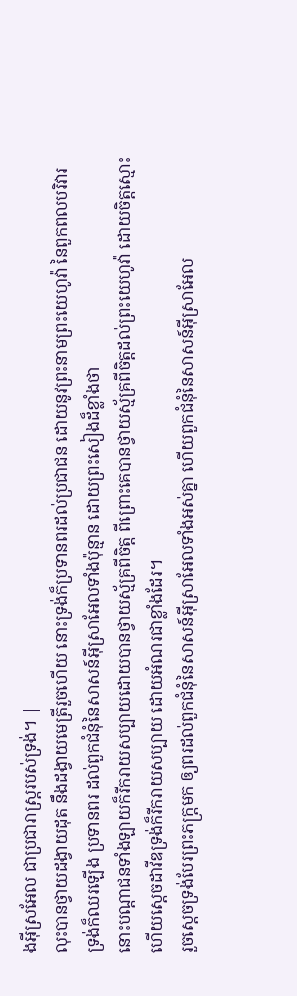ងអ៊ីស្រអែល ជាប្រជារាស្ត្ររបស់ទ្រង់។ |
លុះបានថ្វាយដង្វាយដុត នឹងដង្វាយមេត្រីរួចហើយ នោះទ្រង់ក៏ប្រទានពរដល់ប្រជាជន ដោយនូវព្រះនាមព្រះយេហូវ៉ា នៃពួកពលបរិវារ
ទ្រង់ក៏ឈរឡើង ប្រទានពរ ដល់ពួកជំនុំនៃសាសន៍អ៊ីស្រាអែលទាំងប៉ុន្មាន ដោយព្រះសៀងដ៏ខ្លាំងថា
នោះបណ្តាជនទាំងឡាយក៏រីករាយសប្បាយដោយបានថ្វាយស្ម័គ្រពីចិត្ត ពីព្រោះគេបានថ្វាយស្ម័គ្រពីចិត្តដល់ព្រះយេហូវ៉ា ដោយចិត្តស្មោះ ហើយស្តេចដាវីឌទ្រង់ក៏រីករាយសប្បាយ ដោយអំណរជាខ្លាំងដែរ។
រួចស្តេចទ្រង់បែរព្រះភក្ត្រមក ឲ្យពរដល់ពួកជំនុំនៃសាសន៍អ៊ីស្រាអែលទាំងអស់គ្នា ហើយពួកជំនុំនៃសាសន៍អ៊ីស្រាអែល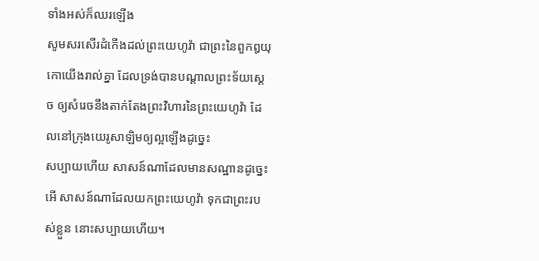ទាំងអស់ក៏ឈរឡើង
សូមសរសើរដំកើងដល់ព្រះយេហូវ៉ា ជាព្រះនៃពួកឰយុកោយើងរាល់គ្នា ដែលទ្រង់បានបណ្តាលព្រះទ័យស្តេច ឲ្យសំរេចនឹងតាក់តែងព្រះវិហារនៃព្រះយេហូវ៉ា ដែលនៅក្រុងយេរូសាឡិមឲ្យល្អឡើងដូច្នេះ
សប្បាយហើយ សាសន៍ណាដែលមានសណ្ឋានដូច្នេះ អើ សាសន៍ណាដែលយកព្រះយេហូវ៉ា ទុកជាព្រះរបស់ខ្លួន នោះសប្បាយហើយ។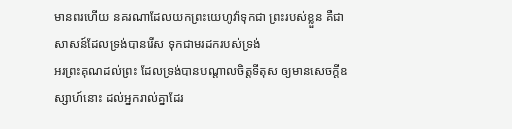មានពរហើយ នគរណាដែលយកព្រះយេហូវ៉ាទុកជា ព្រះរបស់ខ្លួន គឺជាសាសន៍ដែលទ្រង់បានរើស ទុកជាមរដករបស់ទ្រង់
អរព្រះគុណដល់ព្រះ ដែលទ្រង់បានបណ្តាលចិត្តទីតុស ឲ្យមានសេចក្ដីឧស្សាហ៍នោះ ដល់អ្នករាល់គ្នាដែរ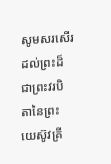សូមសរសើរដល់ព្រះដ៏ជាព្រះវរបិតានៃព្រះយេស៊ូវគ្រី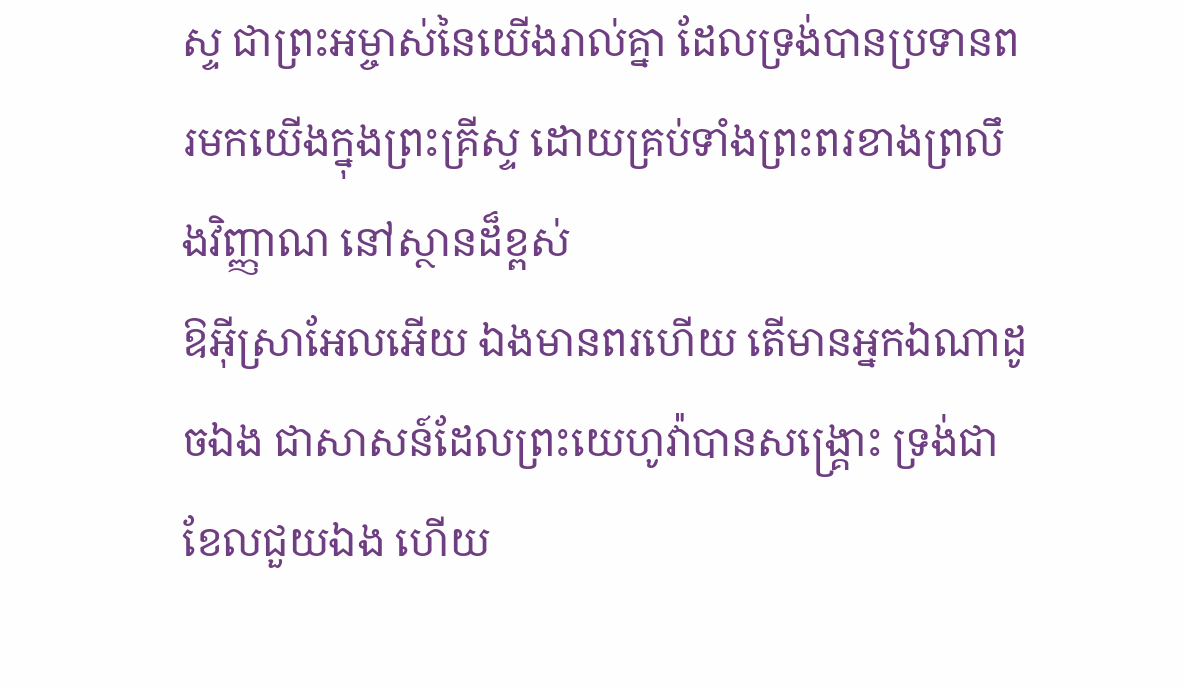ស្ទ ជាព្រះអម្ចាស់នៃយើងរាល់គ្នា ដែលទ្រង់បានប្រទានពរមកយើងក្នុងព្រះគ្រីស្ទ ដោយគ្រប់ទាំងព្រះពរខាងព្រលឹងវិញ្ញាណ នៅស្ថានដ៏ខ្ពស់
ឱអ៊ីស្រាអែលអើយ ឯងមានពរហើយ តើមានអ្នកឯណាដូចឯង ជាសាសន៍ដែលព្រះយេហូវ៉ាបានសង្គ្រោះ ទ្រង់ជាខែលជួយឯង ហើយ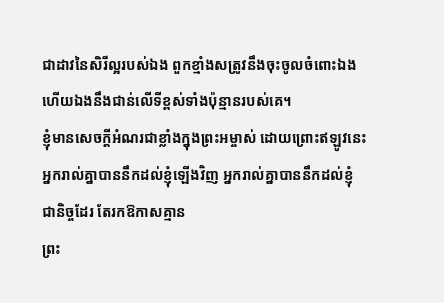ជាដាវនៃសិរីល្អរបស់ឯង ពួកខ្មាំងសត្រូវនឹងចុះចូលចំពោះឯង ហើយឯងនឹងជាន់លើទីខ្ពស់ទាំងប៉ុន្មានរបស់គេ។
ខ្ញុំមានសេចក្ដីអំណរជាខ្លាំងក្នុងព្រះអម្ចាស់ ដោយព្រោះឥឡូវនេះ អ្នករាល់គ្នាបាននឹកដល់ខ្ញុំឡើងវិញ អ្នករាល់គ្នាបាននឹកដល់ខ្ញុំជានិច្ចដែរ តែរកឱកាសគ្មាន
ព្រះ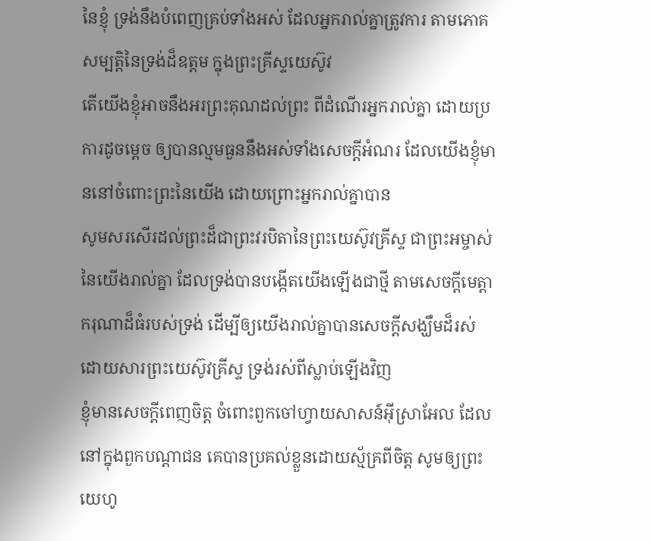នៃខ្ញុំ ទ្រង់នឹងបំពេញគ្រប់ទាំងអស់ ដែលអ្នករាល់គ្នាត្រូវការ តាមភោគសម្បត្តិនៃទ្រង់ដ៏ឧត្តម ក្នុងព្រះគ្រីស្ទយេស៊ូវ
តើយើងខ្ញុំអាចនឹងអរព្រះគុណដល់ព្រះ ពីដំណើរអ្នករាល់គ្នា ដោយប្រការដូចម្តេច ឲ្យបានល្មមធួននឹងអស់ទាំងសេចក្ដីអំណរ ដែលយើងខ្ញុំមាននៅចំពោះព្រះនៃយើង ដោយព្រោះអ្នករាល់គ្នាបាន
សូមសរសើរដល់ព្រះដ៏ជាព្រះវរបិតានៃព្រះយេស៊ូវគ្រីស្ទ ជាព្រះអម្ចាស់នៃយើងរាល់គ្នា ដែលទ្រង់បានបង្កើតយើងឡើងជាថ្មី តាមសេចក្ដីមេត្តាករុណាដ៏ធំរបស់ទ្រង់ ដើម្បីឲ្យយើងរាល់គ្នាបានសេចក្ដីសង្ឃឹមដ៏រស់ ដោយសារព្រះយេស៊ូវគ្រីស្ទ ទ្រង់រស់ពីស្លាប់ឡើងវិញ
ខ្ញុំមានសេចក្ដីពេញចិត្ត ចំពោះពួកចៅហ្វាយសាសន៍អ៊ីស្រាអែល ដែលនៅក្នុងពួកបណ្តាជន គេបានប្រគល់ខ្លួនដោយស្ម័គ្រពីចិត្ត សូមឲ្យព្រះយេហូ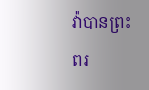វ៉ាបានព្រះពរ